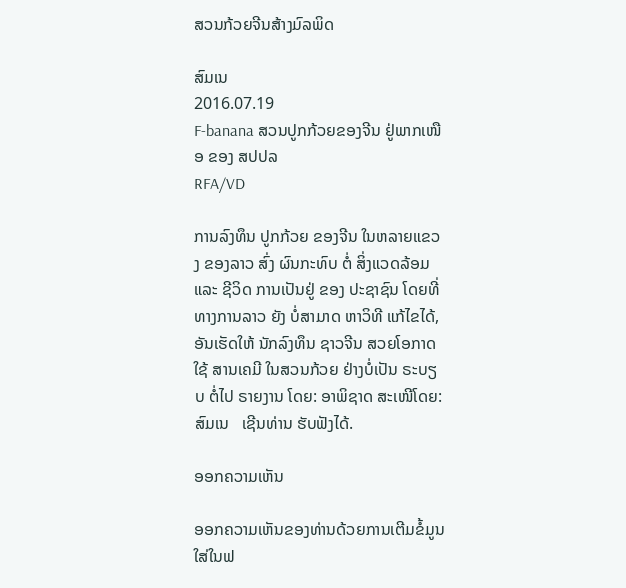ສວນກ້ວຍຈີນສ້າງມົລພິດ

ສົມເນ
2016.07.19
F-banana ສວນປູກກ້ວຍຂອງຈີນ ຢູ່ພາກເໜືອ ຂອງ ສປປລ
RFA/VD

ການລົງທຶນ ປູກກ້ວຍ ຂອງຈີນ ໃນຫລາຍແຂວງ ຂອງລາວ ສົ່ງ ຜົນກະທົບ ຕໍ່ ສິ່ງແວດລ້ອມ ແລະ ຊີວິດ ການເປັນຢູ່ ຂອງ ປະຊາຊົນ ໂດຍທີ່ ທາງການລາວ ຍັງ ບໍ່ສາມາດ ຫາວິທີ ແກ້ໄຂໄດ້, ອັນເຮັດໃຫ້ ນັກລົງທຶນ ຊາວຈີນ ສວຍໂອກາດ ໃຊ້ ສານເຄມີ ໃນສວນກ້ວຍ ຢ່າງບໍ່ເປັນ ຣະບຽບ ຕໍ່ໄປ ຣາຍງານ ໂດຍ: ອາພິຊາດ ສະເໜີໂດຍ: ສົມເນ   ເຊີນທ່ານ ຮັບຟັງໄດ້.

ອອກຄວາມເຫັນ

ອອກຄວາມເຫັນຂອງທ່ານດ້ວຍການເຕີມຂໍ້ມູນໃສ່ໃນຟ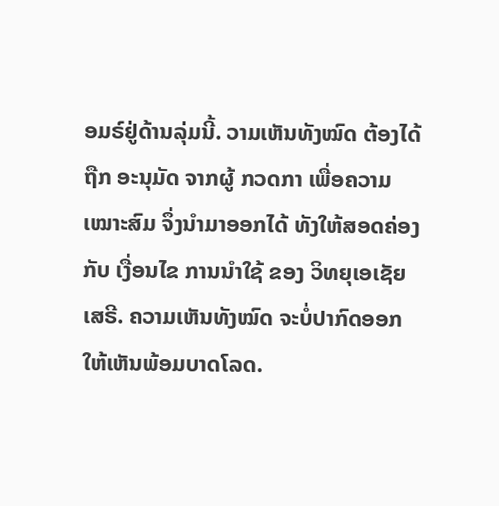ອມຣ໌ຢູ່ດ້ານລຸ່ມນີ້. ວາມເຫັນທັງໝົດ ຕ້ອງໄດ້ຖືກ ອະນຸມັດ ຈາກຜູ້ ກວດກາ ເພື່ອຄວາມເໝາະສົມ ຈຶ່ງນໍາມາອອກໄດ້ ທັງໃຫ້ສອດຄ່ອງ ກັບ ເງື່ອນໄຂ ການນຳໃຊ້ ຂອງ ວິທຍຸເອເຊັຍເສຣີ. ຄວາມເຫັນທັງໝົດ ຈະບໍ່ປາກົດອອກ ໃຫ້ເຫັນພ້ອມບາດໂລດ.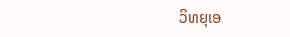ວິທຍຸເອ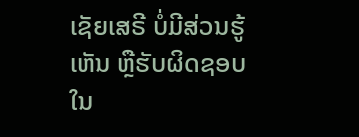ເຊັຍເສຣີ ບໍ່ມີສ່ວນຮູ້ເຫັນ ຫຼືຮັບຜິດຊອບ ໃນ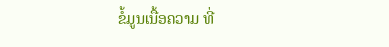ຂໍ້ມູນເນື້ອຄວາມ ທີ່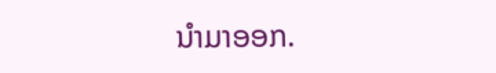ນໍາມາອອກ.